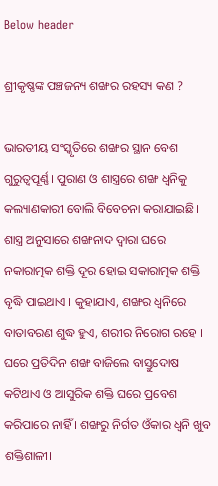Below header

ଶ୍ରୀକୃଷ୍ଣଙ୍କ ପଞ୍ଚଜନ୍ୟ ଶଙ୍ଖର ରହସ୍ୟ କଣ ?

ଭାରତୀୟ ସଂସ୍କୃତିରେ ଶଙ୍ଖର ସ୍ଥାନ ବେଶ ଗୁରୁତ୍ବପୂର୍ଣ୍ଣ। ପୁରାଣ ଓ ଶାସ୍ତ୍ରରେ ଶଙ୍ଖ ଧ୍ବନିକୁ କଲ୍ୟାଣକାରୀ ବୋଲି ବିବେଚନା କରାଯାଇଛି। ଶାସ୍ତ୍ର ଅନୁସାରେ ଶଙ୍ଖନାଦ ଦ୍ୱାରା ଘରେ ନକାରାତ୍ମକ ଶକ୍ତି ଦୂର ହୋଇ ସକାରାତ୍ମକ ଶକ୍ତି ବୃଦ୍ଧି ପାଇଥାଏ । କୁହାଯାଏ, ଶଙ୍ଖର ଧ୍ୱନିରେ ବାତାବରଣ ଶୁଦ୍ଧ ହୁଏ, ଶରୀର ନିରୋଗ ରହେ । ଘରେ ପ୍ରତିଦିନ ଶଙ୍ଖ ବାଜିଲେ ବାସ୍ତୁଦୋଷ କଟିଥାଏ ଓ ଆସୁରିକ ଶକ୍ତି ଘରେ ପ୍ରବେଶ କରିପାରେ ନାହିଁ । ଶଙ୍ଖରୁ ନିର୍ଗତ ଓଁକାର ଧ୍ୱନି ଖୁବ ଶକ୍ତିଶାଳୀ।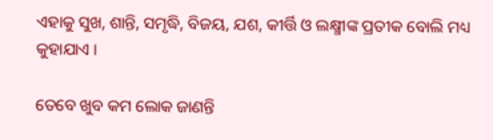ଏହାକୁ ସୁଖ, ଶାନ୍ତି, ସମୃଦ୍ଧି, ବିଜୟ, ଯଶ, କୀର୍ତ୍ତି ଓ ଲକ୍ଷ୍ମୀଙ୍କ ପ୍ରତୀକ ବୋଲି ମଧ୍ୟ କୁହାଯାଏ ।

ତେବେ ଖୁବ କମ ଲୋକ ଜାଣନ୍ତି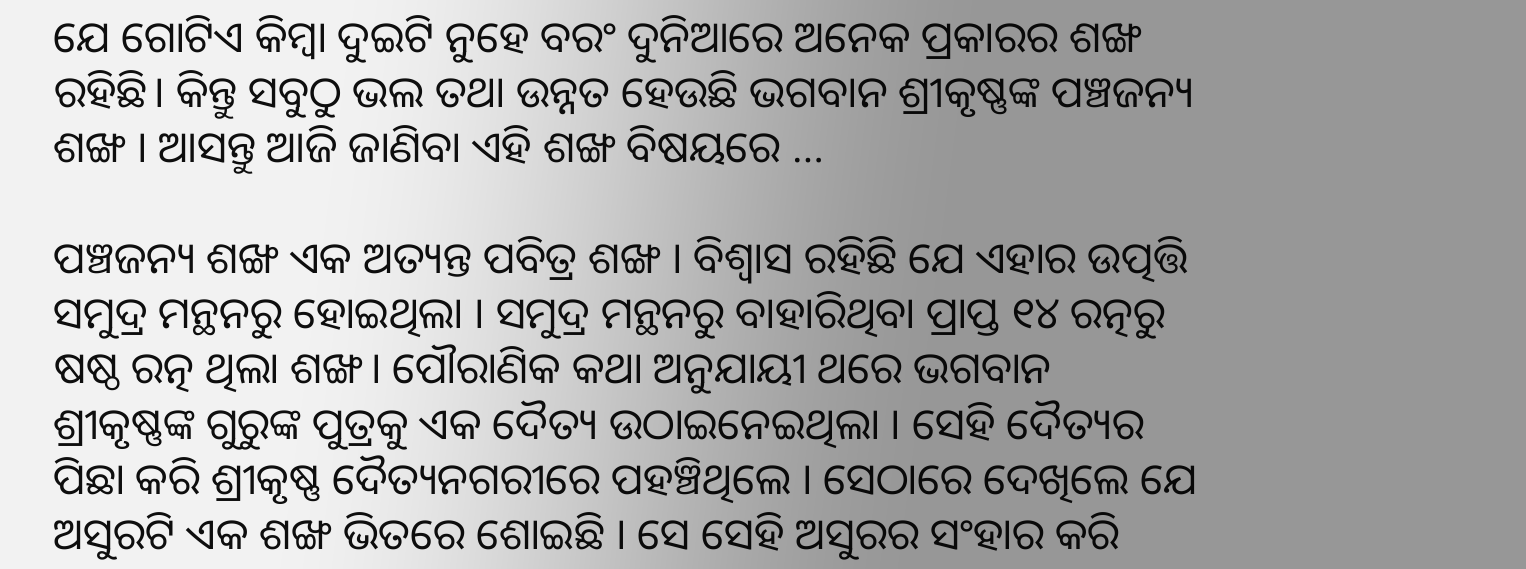ଯେ ଗୋଟିଏ କିମ୍ବା ଦୁଇଟି ନୁହେ ବରଂ ଦୁନିଆରେ ଅନେକ ପ୍ରକାରର ଶଙ୍ଖ ରହିଛି। କିନ୍ତୁ ସବୁଠୁ ଭଲ ତଥା ଉନ୍ନତ ହେଉଛି ଭଗବାନ ଶ୍ରୀକୃଷ୍ଣଙ୍କ ପଞ୍ଚଜନ୍ୟ ଶଙ୍ଖ । ଆସନ୍ତୁ ଆଜି ଜାଣିବା ଏହି ଶଙ୍ଖ ବିଷୟରେ …

ପଞ୍ଚଜନ୍ୟ ଶଙ୍ଖ ଏକ ଅତ୍ୟନ୍ତ ପବିତ୍ର ଶଙ୍ଖ । ବିଶ୍ୱାସ ରହିଛି ଯେ ଏହାର ଉତ୍ପତ୍ତି ସମୁଦ୍ର ମନ୍ଥନରୁ ହୋଇଥିଲା । ସମୁଦ୍ର ମନ୍ଥନରୁ ବାହାରିଥିବା ପ୍ରାପ୍ତ ୧୪ ରତ୍ନରୁ ଷଷ୍ଠ ରତ୍ନ ଥିଲା ଶଙ୍ଖ। ପୌରାଣିକ କଥା ଅନୁଯାୟୀ ଥରେ ଭଗବାନ ଶ୍ରୀକୃଷ୍ଣଙ୍କ ଗୁରୁଙ୍କ ପୁତ୍ରକୁ ଏକ ଦୈତ୍ୟ ଉଠାଇନେଇଥିଲା । ସେହି ଦୈତ୍ୟର ପିଛା କରି ଶ୍ରୀକୃଷ୍ଣ ଦୈତ୍ୟନଗରୀରେ ପହଞ୍ଚିଥିଲେ । ସେଠାରେ ଦେଖିଲେ ଯେ ଅସୁରଟି ଏକ ଶଙ୍ଖ ଭିତରେ ଶୋଇଛି । ସେ ସେହି ଅସୁରର ସଂହାର କରି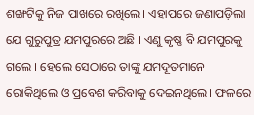ଶଙ୍ଖଟିକୁ ନିଜ ପାଖରେ ରଖିଲେ। ଏହାପରେ ଜଣାପଡ଼ିଲା ଯେ ଗୁରୁପୁତ୍ର ଯମପୁରରେ ଅଛି । ଏଣୁ କୃଷ୍ଣ ବି ଯମପୁରକୁ ଗଲେ । ହେଲେ ସେଠାରେ ତାଙ୍କୁ ଯମଦୂତମାନେ ରୋକିଥିଲେ ଓ ପ୍ରବେଶ କରିବାକୁ ଦେଇନଥିଲେ। ଫଳରେ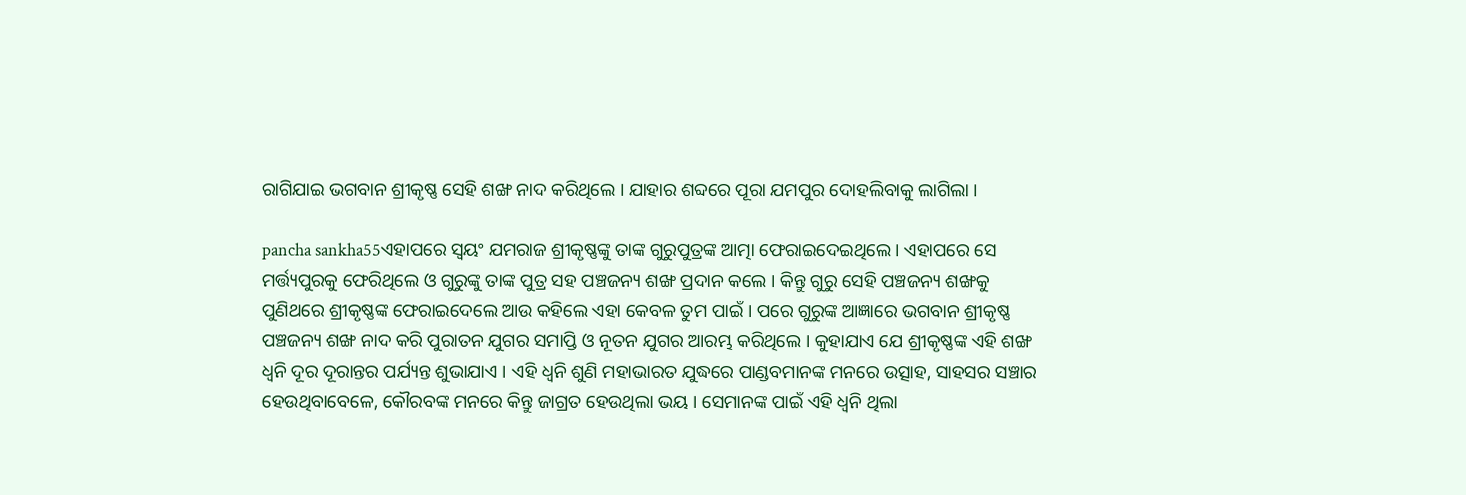ରାଗିଯାଇ ଭଗବାନ ଶ୍ରୀକୃଷ୍ଣ ସେହି ଶଙ୍ଖ ନାଦ କରିଥିଲେ । ଯାହାର ଶବ୍ଦରେ ପୂରା ଯମପୁର ଦୋହଲିବାକୁ ଲାଗିଲା ।

pancha sankha55ଏହାପରେ ସ୍ୱୟଂ ଯମରାଜ ଶ୍ରୀକୃଷ୍ଣଙ୍କୁ ତାଙ୍କ ଗୁରୁପୁତ୍ରଙ୍କ ଆତ୍ମା ଫେରାଇଦେଇଥିଲେ । ଏହାପରେ ସେ ମର୍ତ୍ତ୍ୟପୁରକୁ ଫେରିଥିଲେ ଓ ଗୁରୁଙ୍କୁ ତାଙ୍କ ପୁତ୍ର ସହ ପଞ୍ଚଜନ୍ୟ ଶଙ୍ଖ ପ୍ରଦାନ କଲେ । କିନ୍ତୁ ଗୁରୁ ସେହି ପଞ୍ଚଜନ୍ୟ ଶଙ୍ଖକୁ ପୁଣିଥରେ ଶ୍ରୀକୃଷ୍ଣଙ୍କ ଫେରାଇଦେଲେ ଆଉ କହିଲେ ଏହା କେବଳ ତୁମ ପାଇଁ । ପରେ ଗୁରୁଙ୍କ ଆଜ୍ଞାରେ ଭଗବାନ ଶ୍ରୀକୃଷ୍ଣ ପଞ୍ଚଜନ୍ୟ ଶଙ୍ଖ ନାଦ କରି ପୁରାତନ ଯୁଗର ସମାପ୍ତି ଓ ନୂତନ ଯୁଗର ଆରମ୍ଭ କରିଥିଲେ । କୁହାଯାଏ ଯେ ଶ୍ରୀକୃଷ୍ଣଙ୍କ ଏହି ଶଙ୍ଖ ଧ୍ୱନି ଦୂର ଦୂରାନ୍ତର ପର୍ଯ୍ୟନ୍ତ ଶୁଭାଯାଏ । ଏହି ଧ୍ୱନି ଶୁଣି ମହାଭାରତ ଯୁଦ୍ଧରେ ପାଣ୍ଡବମାନଙ୍କ ମନରେ ଉତ୍ସାହ, ସାହସର ସଞ୍ଚାର ହେଉଥିବାବେଳେ, କୌରବଙ୍କ ମନରେ କିନ୍ତୁ ଜାଗ୍ରତ ହେଉଥିଲା ଭୟ । ସେମାନଙ୍କ ପାଇଁ ଏହି ଧ୍ୱନି ଥିଲା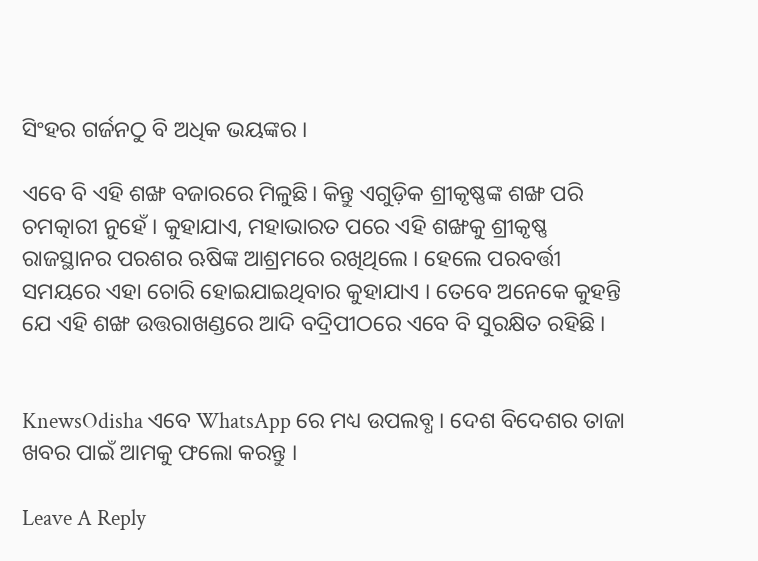ସିଂହର ଗର୍ଜନଠୁ ବି ଅଧିକ ଭୟଙ୍କର ।

ଏବେ ବି ଏହି ଶଙ୍ଖ ବଜାରରେ ମିଳୁଛି। କିନ୍ତୁ ଏଗୁଡ଼ିକ ଶ୍ରୀକୃଷ୍ଣଙ୍କ ଶଙ୍ଖ ପରି ଚମତ୍କାରୀ ନୁହେଁ । କୁହାଯାଏ, ମହାଭାରତ ପରେ ଏହି ଶଙ୍ଖକୁ ଶ୍ରୀକୃଷ୍ଣ ରାଜସ୍ଥାନର ପରଶର ଋଷିଙ୍କ ଆଶ୍ରମରେ ରଖିଥିଲେ । ହେଲେ ପରବର୍ତ୍ତୀ ସମୟରେ ଏହା ଚୋରି ହୋଇଯାଇଥିବାର କୁହାଯାଏ । ତେବେ ଅନେକେ କୁହନ୍ତି ଯେ ଏହି ଶଙ୍ଖ ଉତ୍ତରାଖଣ୍ଡରେ ଆଦି ବଦ୍ରିପୀଠରେ ଏବେ ବି ସୁରକ୍ଷିତ ରହିଛି ।


KnewsOdisha ଏବେ WhatsApp ରେ ମଧ୍ୟ ଉପଲବ୍ଧ । ଦେଶ ବିଦେଶର ତାଜା ଖବର ପାଇଁ ଆମକୁ ଫଲୋ କରନ୍ତୁ ।

Leave A Reply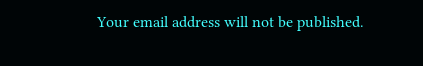Your email address will not be published.